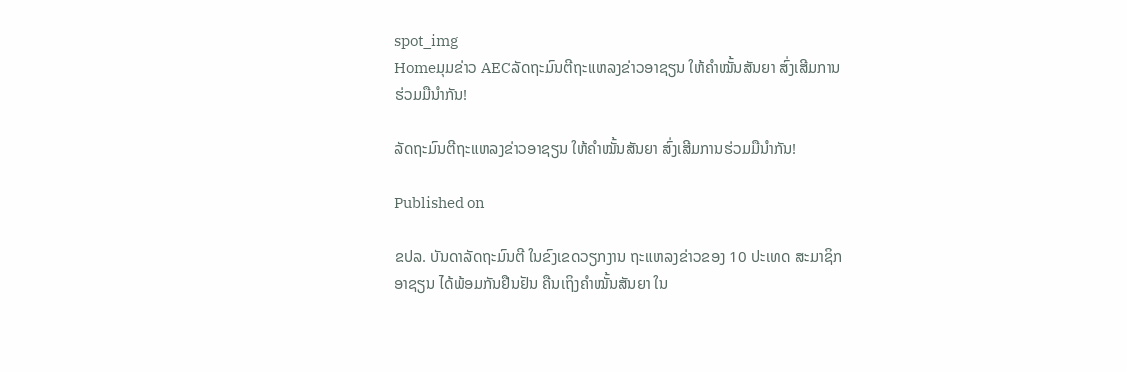spot_img
Homeມຸມຂ່າວ AECລັດຖະມົນຕີຖະແຫລງຂ່າວອາຊຽນ ໃຫ້ຄຳໝັ້ນສັນຍາ ສົ່ງເສີມການຮ່ວມມືນຳກັນ!

ລັດຖະມົນຕີຖະແຫລງຂ່າວອາຊຽນ ໃຫ້ຄຳໝັ້ນສັນຍາ ສົ່ງເສີມການຮ່ວມມືນຳກັນ!

Published on

ຂປລ. ບັນດາລັດຖະມົນຕີ ໃນຂົງເຂດວຽກງານ ຖະແຫລງຂ່າວຂອງ 10 ປະເທດ ສະມາຊິກອາຊຽນ ໄດ້ພ້ອມກັນຢືນຢັນ ຄືນເຖິງຄຳໝັ້ນສັນຍາ ໃນ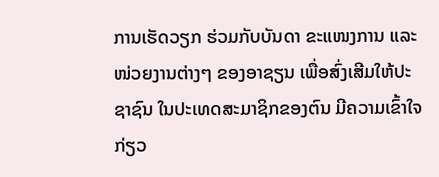ການເຮັດວຽກ ຮ່ວມກັບບັນດາ ຂະແໜງການ ແລະ ໜ່ວຍງານຕ່າງໆ ຂອງອາຊຽນ ເພື່ອສົ່ງເສີມໃຫ້ປະຊາຊົນ ໃນປະເທດສະມາຊິກຂອງຕົນ ມີຄວາມເຂົ້າໃຈ ກ່ຽວ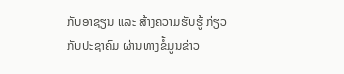ກັບອາຊຽນ ແລະ ສ້າງຄວາມຮັບຮູ້ ກ່ຽວກັບປະຊາຄົມ ຜ່ານທາງຂໍ້ມູນຂ່າວ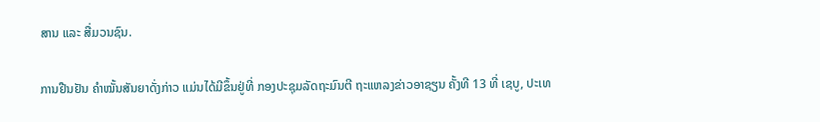ສານ ແລະ ສື່ມວນຊົນ.

ການຢືນຢັນ ຄຳໝັ້ນສັນຍາດັ່ງກ່າວ ແມ່ນໄດ້ມີຂຶ້ນຢູ່ທີ່ ກອງປະຊຸມລັດຖະມົນຕີ ຖະແຫລງຂ່າວອາຊຽນ ຄັ້ງທີ 13 ທີ່ ເຊບູ, ປະເທ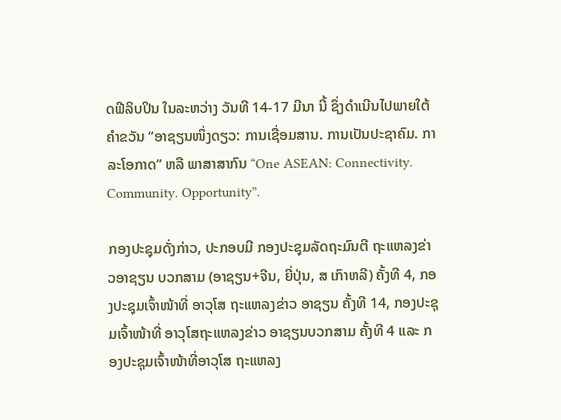ດຟີລິບປິນ ໃນລະຫວ່າງ ວັນທີ 14-17 ມີນາ ນີ້ ຊຶ່ງດໍາເນີນໄປພາຍໃຕ້ຄໍາຂວັນ “ອາຊຽນໜຶ່ງດຽວ: ການເຊື່ອມສານ. ການເປັນປະຊາຄົມ. ກາລະໂອກາດ” ຫລື ພາສາສາກົນ “One ASEAN: Connectivity. Community. Opportunity”.

ກອງປະຊຸມດັ່ງກ່າວ, ປະກອບມີ ກອງປະຊຸມລັດຖະມົນຕີ ຖະແຫລງຂ່າວອາຊຽນ ບວກສາມ (ອາຊຽນ+ຈີນ, ຍີ່ປຸ່ນ, ສ ເກົາຫລີ) ຄັ້ງທີ 4, ກອງປະຊຸມເຈົ້າໜ້າທີ່ ອາວຸໂສ ຖະແຫລງຂ່າວ ອາຊຽນ ຄັ້ງທີ 14, ກອງປະຊຸມເຈົ້າໜ້າທີ່ ອາວຸໂສຖະແຫລງຂ່າວ ອາຊຽນບວກສາມ ຄັ້ງທີ 4 ແລະ ກອງປະຊຸມເຈົ້າໜ້າທີ່ອາວຸໂສ ຖະແຫລງ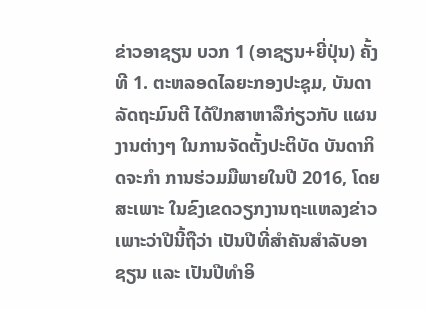ຂ່າວອາຊຽນ ບວກ 1 (ອາຊຽນ+ຍີ່ປຸ່ນ) ຄັ້ງທີ 1. ຕະຫລອດໄລຍະກອງປະຊຸມ, ບັນດາລັດຖະມົນຕີ ໄດ້ປຶກສາຫາລືກ່ຽວກັບ ແຜນງານຕ່າງໆ ໃນການຈັດຕັ້ງປະຕິບັດ ບັນດາກິດຈະກຳ ການຮ່ວມມືພາຍໃນປີ 2016, ໂດຍສະເພາະ ໃນຂົງເຂດວຽກງານຖະແຫລງຂ່າວ ເພາະວ່າປີນີ້ຖືວ່າ ເປັນປີທີ່ສຳຄັນສຳລັບອາຊຽນ ແລະ ເປັນປີທຳອິ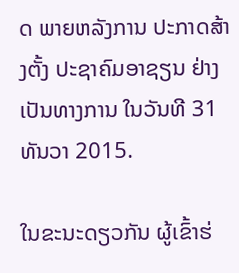ດ ພາຍຫລັງການ ປະກາດສ້າງຕັ້ງ ປະຊາຄົມອາຊຽນ ຢ່າງເປັນທາງການ ໃນວັນທີ 31 ທັນວາ 2015.

ໃນຂະນະດຽວກັນ ຜູ້ເຂົ້າຮ່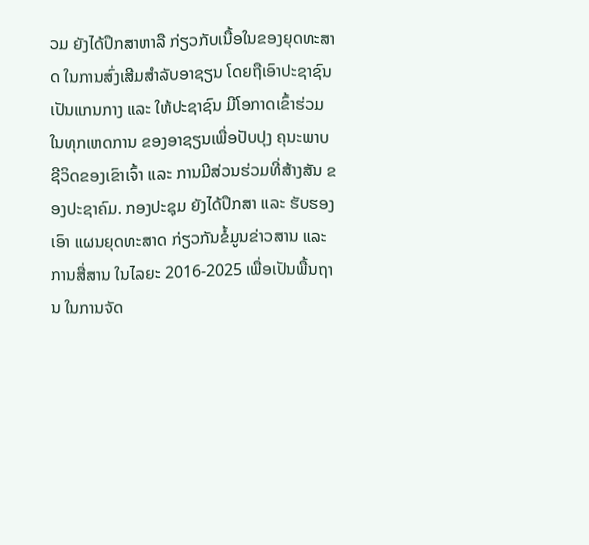ວມ ຍັງໄດ້ປຶກສາຫາລື ກ່ຽວກັບເນື້ອໃນຂອງຍຸດທະສາດ ໃນການສົ່ງເສີມສຳລັບອາຊຽນ ໂດຍຖືເອົາປະຊາຊົນ ເປັນແກນກາງ ແລະ ໃຫ້ປະຊາຊົນ ມີໂອກາດເຂົ້າຮ່ວມໃນທຸກເຫດການ ຂອງອາຊຽນເພື່ອປັບປຸງ ຄຸນະພາບຊີວິດຂອງເຂົາເຈົ້າ ແລະ ການມີສ່ວນຮ່ວມທີ່ສ້າງສັນ ຂອງປະຊາຄົມ. ກອງປະຊຸມ ຍັງໄດ້ປຶກສາ ແລະ ຮັບຮອງເອົາ ແຜນຍຸດທະສາດ ກ່ຽວກັນຂໍ້ມູນຂ່າວສານ ແລະ ການສື່ສານ ໃນໄລຍະ 2016-2025 ເພື່ອເປັນພື້ນຖານ ໃນການຈັດ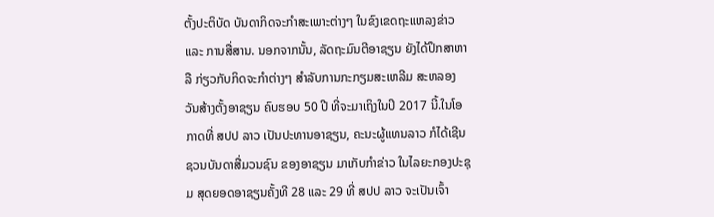ຕັ້ງປະຕິບັດ ບັນດາກິດຈະກຳສະເພາະຕ່າງໆ ໃນຂົງເຂດຖະແຫລງຂ່າວ ແລະ ການສື່ສານ. ນອກຈາກນັ້ນ, ລັດຖະມົນຕີອາຊຽນ ຍັງໄດ້ປຶກສາຫາລື ກ່ຽວກັບກິດຈະກຳຕ່າງໆ ສຳລັບການກະກຽມສະເຫລີມ ສະຫລອງ ວັນສ້າງຕັ້ງອາຊຽນ ຄົບຮອບ 50 ປີ ທີ່ຈະມາເຖິງໃນປິ 2017 ນີ້.ໃນໂອກາດທີ່ ສປປ ລາວ ເປັນປະທານອາຊຽນ, ຄະນະຜູ້ແທນລາວ ກໍໄດ້ເຊີນຊວນບັນດາສື່ມວນຊົນ ຂອງອາຊຽນ ມາເກັບກຳຂ່າວ ໃນໄລຍະກອງປະຊຸມ ສຸດຍອດອາຊຽນຄັ້ງທີ 28 ແລະ 29 ທີ່ ສປປ ລາວ ຈະເປັນເຈົ້າ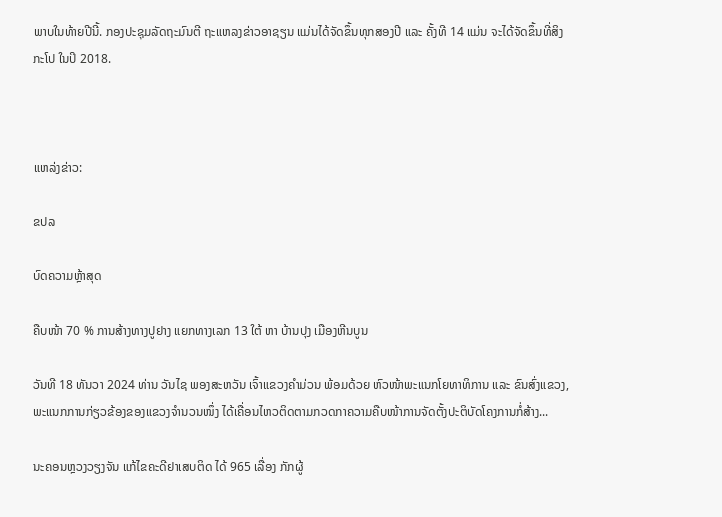ພາບໃນທ້າຍປີນີ້. ກອງປະຊຸມລັດຖະມົນຕີ ຖະແຫລງຂ່າວອາຊຽນ ແມ່ນໄດ້ຈັດຂຶ້ນທຸກສອງປີ ແລະ ຄັ້ງທີ 14 ແມ່ນ ຈະໄດ້ຈັດຂຶ້ນທີ່ສິງກະໂປ ໃນປິ 2018.



ແຫລ່ງຂ່າວ:

ຂປລ

ບົດຄວາມຫຼ້າສຸດ

ຄືບໜ້າ 70 % ການສ້າງທາງປູຢາງ ແຍກທາງເລກ 13 ໃຕ້ ຫາ ບ້ານປຸງ ເມືອງຫີນບູນ

ວັນທີ 18 ທັນວາ 2024 ທ່ານ ວັນໄຊ ພອງສະຫວັນ ເຈົ້າແຂວງຄຳມ່ວນ ພ້ອມດ້ວຍ ຫົວໜ້າພະແນກໂຍທາທິການ ແລະ ຂົນສົ່ງແຂວງ, ພະແນກການກ່ຽວຂ້ອງຂອງແຂວງຈໍານວນໜຶ່ງ ໄດ້ເຄື່ອນໄຫວຕິດຕາມກວດກາຄວາມຄືບໜ້າການຈັດຕັ້ງປະຕິບັດໂຄງການກໍ່ສ້າງ...

ນະຄອນຫຼວງວຽງຈັນ ແກ້ໄຂຄະດີຢາເສບຕິດ ໄດ້ 965 ເລື່ອງ ກັກຜູ້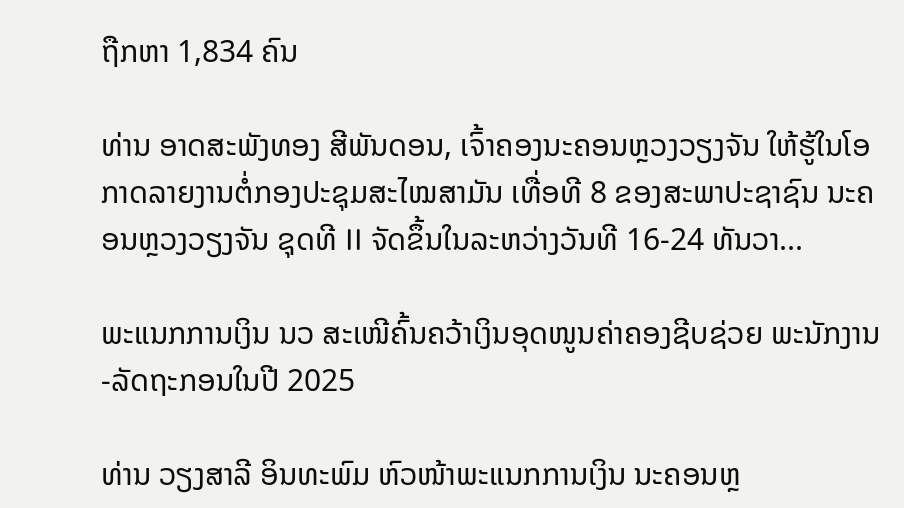ຖືກຫາ 1,834 ຄົນ

ທ່ານ ອາດສະພັງທອງ ສີພັນດອນ, ເຈົ້າຄອງນະຄອນຫຼວງວຽງຈັນ ໃຫ້ຮູ້ໃນໂອກາດລາຍງານຕໍ່ກອງປະຊຸມສະໄໝສາມັນ ເທື່ອທີ 8 ຂອງສະພາປະຊາຊົນ ນະຄອນຫຼວງວຽງຈັນ ຊຸດທີ II ຈັດຂຶ້ນໃນລະຫວ່າງວັນທີ 16-24 ທັນວາ...

ພະແນກການເງິນ ນວ ສະເໜີຄົ້ນຄວ້າເງິນອຸດໜູນຄ່າຄອງຊີບຊ່ວຍ ພະນັກງານ-ລັດຖະກອນໃນປີ 2025

ທ່ານ ວຽງສາລີ ອິນທະພົມ ຫົວໜ້າພະແນກການເງິນ ນະຄອນຫຼ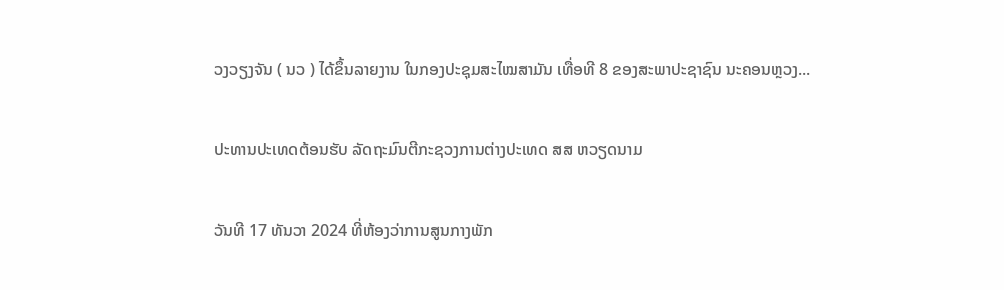ວງວຽງຈັນ ( ນວ ) ໄດ້ຂຶ້ນລາຍງານ ໃນກອງປະຊຸມສະໄໝສາມັນ ເທື່ອທີ 8 ຂອງສະພາປະຊາຊົນ ນະຄອນຫຼວງ...

ປະທານປະເທດຕ້ອນຮັບ ລັດຖະມົນຕີກະຊວງການຕ່າງປະເທດ ສສ ຫວຽດນາມ

ວັນທີ 17 ທັນວາ 2024 ທີ່ຫ້ອງວ່າການສູນກາງພັກ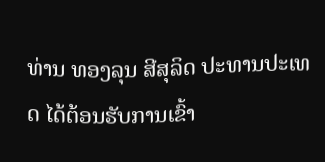ທ່ານ ທອງລຸນ ສີສຸລິດ ປະທານປະເທດ ໄດ້ຕ້ອນຮັບການເຂົ້າ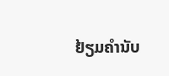ຢ້ຽມຄຳນັບ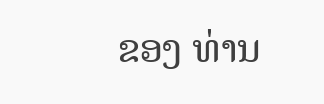ຂອງ ທ່ານ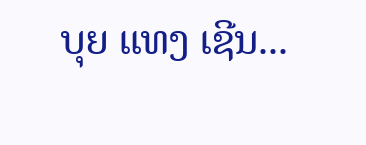ບຸຍ ແທງ ເຊີນ...